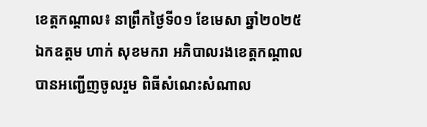ខេត្តកណ្តាល៖ នាព្រឹកថ្ងៃទី០១ ខែមេសា ឆ្នាំ២០២៥ ឯកឧត្តម ហាក់ សុខមករា អភិបាលរងខេត្តកណ្តាល បានអញ្ជើញចូលរួម ពិធីសំណេះសំណាល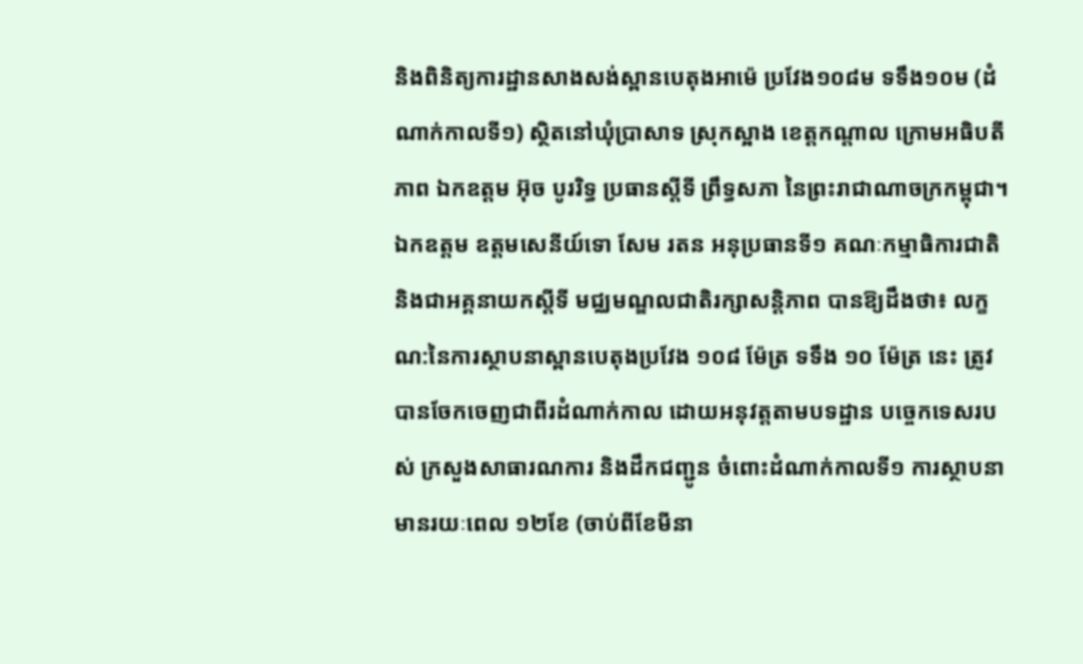និងពិនិត្យការដ្ឋានសាងសង់ស្ពានបេតុងអាម៉េ ប្រវែង១០៨ម ទទឹង១០ម (ដំណាក់កាលទី១) ស្ថិតនៅឃុំប្រាសាទ ស្រុកស្អាង ខេត្តកណ្តាល ក្រោមអធិបតីភាព ឯកឧត្តម អ៊ុច បូររិទ្ធ ប្រធានស្តីទី ព្រឹទ្ធសភា នៃព្រះរាជាណាចក្រកម្ពុជា។
ឯកឧត្តម ឧត្តមសេនីយ៍ទោ សែម រតន អនុប្រធានទី១ គណៈកម្មាធិការជាតិ និងជាអគ្គនាយកស្តីទី មជ្ឈមណ្ឌលជាតិរក្សាសន្តិភាព បានឱ្យដឹងថា៖ លក្ខណ:នៃការស្ថាបនាស្ពានបេតុងប្រវែង ១០៨ ម៉ែត្រ ទទឹង ១០ ម៉ែត្រ នេះ ត្រូវបានចែកចេញជាពីរដំណាក់កាល ដោយអនុវត្តតាមបទដ្ឋាន បច្ចេកទេសរបស់ ក្រសួងសាធារណការ និងដឹកជញ្ជូន ចំពោះដំណាក់កាលទី១ ការស្ថាបនាមានរយៈពេល ១២ខែ (ចាប់ពីខែមីនា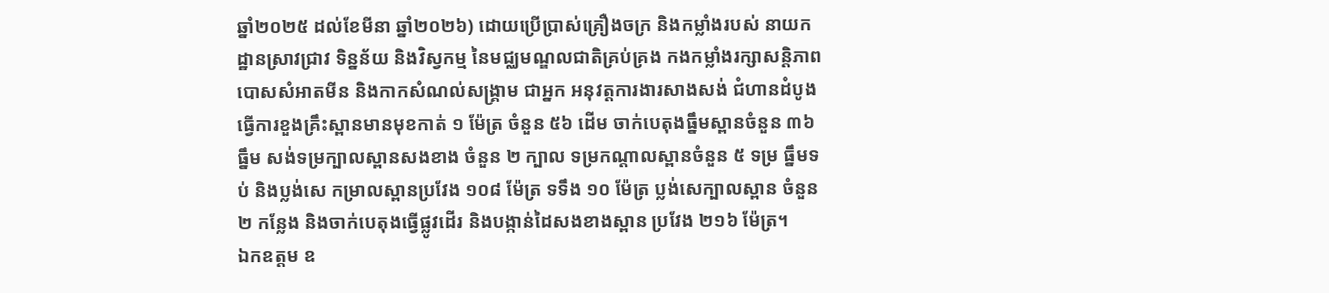ឆ្នាំ២០២៥ ដល់ខែមីនា ឆ្នាំ២០២៦) ដោយប្រើប្រាស់គ្រឿងចក្រ និងកម្លាំងរបស់ នាយកដ្ឋានស្រាវជ្រាវ ទិន្នន័យ និងវិស្វកម្ម នៃមជ្ឈមណ្ឌលជាតិគ្រប់គ្រង កងកម្លាំងរក្សាសន្តិភាព បោសសំអាតមីន និងកាកសំណល់សង្គ្រាម ជាអ្នក អនុវត្តការងារសាងសង់ ជំហានដំបូងធ្វើការខួងគ្រឹះស្ពានមានមុខកាត់ ១ ម៉ែត្រ ចំនួន ៥៦ ដើម ចាក់បេតុងធ្នឹមស្ពានចំនួន ៣៦ ធ្នឹម សង់ទម្រក្បាលស្ពានសងខាង ចំនួន ២ ក្បាល ទម្រកណ្តាលស្ពានចំនួន ៥ ទម្រ ធ្នឹមទប់ និងប្លង់សេ កម្រាលស្ពានប្រវែង ១០៨ ម៉ែត្រ ទទឹង ១០ ម៉ែត្រ ប្លង់សេក្បាលស្ពាន ចំនួន ២ កន្លែង និងចាក់បេតុងធ្វើផ្លូវដើរ និងបង្កាន់ដៃសងខាងស្ពាន ប្រវែង ២១៦ ម៉ែត្រ។
ឯកឧត្តម ឧ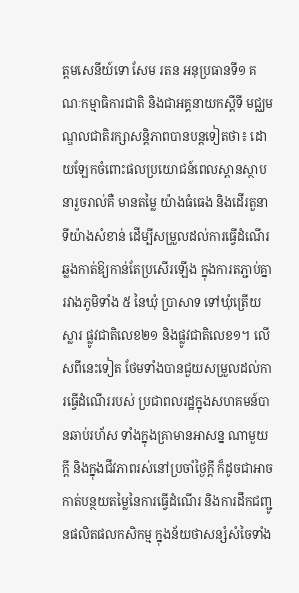ត្តមសេនីយ៍ទោ សែម រតន អនុប្រធានទី១ គណៈកម្មាធិការជាតិ និងជាអគ្គនាយកស្តីទី មជ្ឈមណ្ឌលជាតិរក្សាសន្តិភាពបានបន្តទៀតថា៖ ដោយឡែកចំពោះផលប្រយោជន៍ពេលស្ពានស្ថាបនារួចរាល់គឺ មានតម្លៃ យ៉ាងធំធេង និងដើរតួនាទីយ៉ាងសំខាន់ ដើម្បីសម្រួលដល់ការធ្វើដំណើរ ឆ្លងកាត់ឱ្យកាន់តែប្រសើរឡើង ក្នុងការតភ្ជាប់គ្នារវាងភូមិទាំង ៥ នៃឃុំ ប្រាសាទ ទៅឃុំត្រើយស្លារ ផ្លូវជាតិលេខ២១ និងផ្លូវជាតិលេខ១។ លើសពីនេះទៀត ថែមទាំងបានជួយសម្រួលដល់ការធ្វើដំណើររបស់ ប្រជាពលរដ្ឋក្នុងសហគមន៍បានឆាប់រហ័ស ទាំងក្នុងគ្រាមានអាសន្ន ណាមួយក្តី និងក្នុងជីវភាពរស់នៅប្រចាំថ្ងៃក្តី ក៏ដូចជាអាច កាត់បន្ថយតម្លៃនៃការធ្វើដំណើរ និងការដឹកជញ្ជូនផលិតផលកសិកម្ម ក្នុងន័យថាសន្សំសំចៃទាំង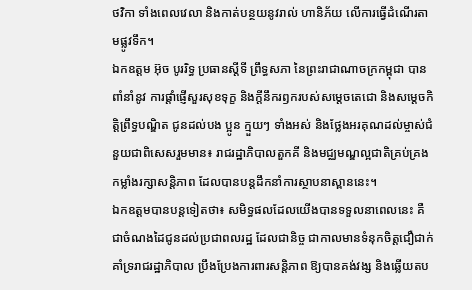ថវិកា ទាំងពេលវេលា និងកាត់បន្ថយនូវរាល់ ហានិភ័យ លើការធ្វើដំណើរតាមផ្លូវទឹក។
ឯកឧត្តម អ៊ុច បូររិទ្ធ ប្រធានស្តីទី ព្រឹទ្ធសភា នៃព្រះរាជាណាចក្រកម្ពុជា បានពាំនាំនូវ ការផ្តាំផ្ញើសួរសុខទុក្ខ និងក្តីនឹករឭករបស់សម្តេចតេជោ និងសម្តេចកិត្តិព្រឹទ្ធបណ្ឌិត ជូនដល់បង ប្អូន ក្មួយៗ ទាំងអស់ និងថ្លែងអរគុណដល់ម្ចាស់ជំនួយជាពិសេសរួមមាន៖ រាជរដ្ឋាភិបាលតួកគី និងមជ្ឈមណ្ឌល្អជាតិគ្រប់គ្រងកម្លាំងរក្សាសន្តិភាព ដែលបានបន្តដឹកនាំការស្ថាបនាស្ពាននេះ។
ឯកឧត្តមបានបន្តទៀតថា៖ សមិទ្ធផលដែលយើងបានទទួលនាពេលនេះ គឺជាចំណងដៃជូនដល់ប្រជាពលរដ្ឋ ដែលជានិច្ច ជាកាលមានទំនុកចិត្តជឿជាក់ គាំទ្ររាជរដ្ឋាភិបាល ប្រឹងប្រែងការពារសន្តិភាព ឱ្យបានគង់វង្ស និងឆ្លើយតប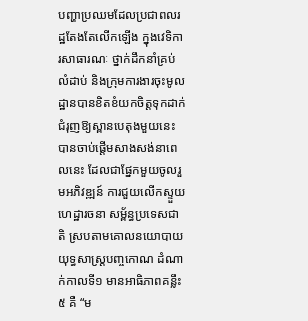បញ្ហាប្រឈមដែលប្រជាពលរដ្ឋតែងតែលើកឡើង ក្នុងវេទិការសាធារណៈ ថ្នាក់ដឹកនាំគ្រប់លំដាប់ និងក្រុមការងារចុះមូលដ្ឋានបានខិតខំយកចិត្តទុកដាក់ជំរុញឱ្យស្ពានបេតុងមួយនេះ បានចាប់ផ្តើមសាងសង់នាពេលនេះ ដែលជាផ្នែកមួយចូលរួមអភិវឌ្ឍន៍ ការជួយលើកស្ទួយ ហេដ្ឋារចនា សម្ព័ន្ធប្រទេសជាតិ ស្របតាមគោលនយោបាយ យុទ្ធសាស្ត្របញ្ចកោណ ដំណាក់កាលទី១ មានអាធិភាពគន្លឹះ ៥ គឺ “ម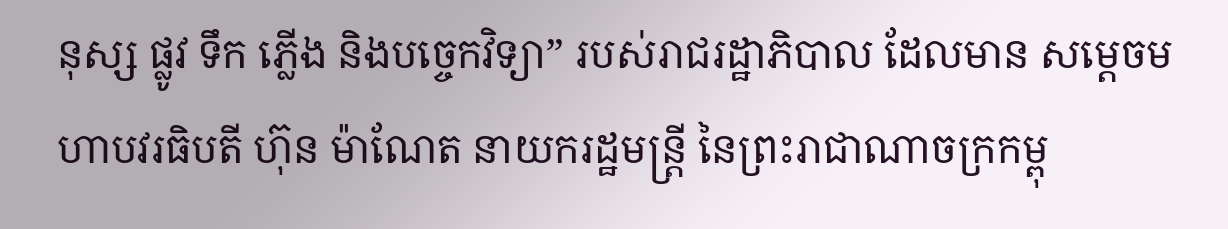នុស្ស ផ្លូវ ទឹក ភ្លើង និងបច្ចេកវិទ្យា” របស់រាជរដ្ឋាភិបាល ដែលមាន សម្តេចមហាបវរធិបតី ហ៊ុន ម៉ាណែត នាយករដ្ឋមន្ត្រី នៃព្រះរាជាណាចក្រកម្ពុ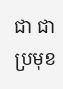ជា ជាប្រមុខ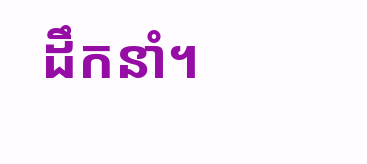ដឹកនាំ។